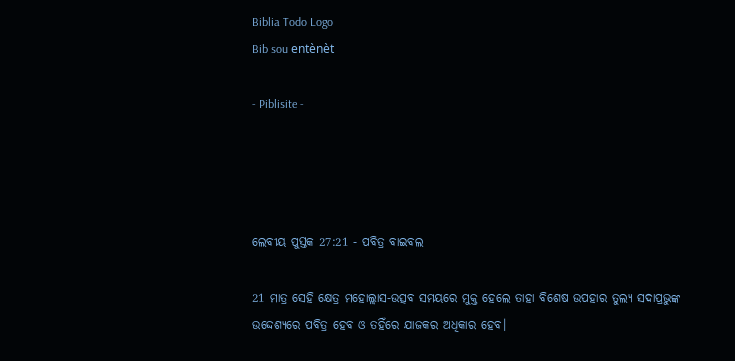Biblia Todo Logo
Bib sou entènèt

- Piblisite -




ଲେବୀୟ ପୁସ୍ତକ 27:21 - ପବିତ୍ର ବାଇବଲ

21 ମାତ୍ର ସେହି କ୍ଷେତ୍ର ମହୋଲ୍ଲାସ-ଉତ୍ସବ ସମୟରେ ମୁକ୍ତ ହେଲେ ତାହା ବିଶେଷ ଉପହାର ତୁଲ୍ୟ ସଦାପ୍ରଭୁଙ୍କ ଉଦ୍ଦେଶ୍ୟରେ ପବିତ୍ର ହେବ ଓ ତହିଁରେ ଯାଜକର ଅଧିକାର ହେବ।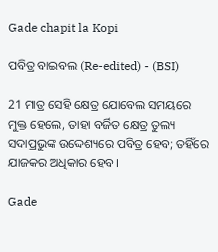Gade chapit la Kopi

ପବିତ୍ର ବାଇବଲ (Re-edited) - (BSI)

21 ମାତ୍ର ସେହି କ୍ଷେତ୍ର ଯୋବେଲ ସମୟରେ ମୁକ୍ତ ହେଲେ, ତାହା ବର୍ଜିତ କ୍ଷେତ୍ର ତୁଲ୍ୟ ସଦାପ୍ରଭୁଙ୍କ ଉଦ୍ଦେଶ୍ୟରେ ପବିତ୍ର ହେବ; ତହିଁରେ ଯାଜକର ଅଧିକାର ହେବ।

Gade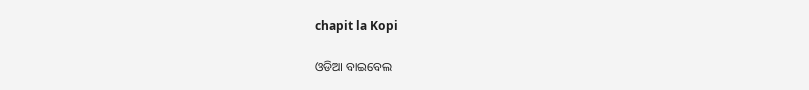chapit la Kopi

ଓଡିଆ ବାଇବେଲ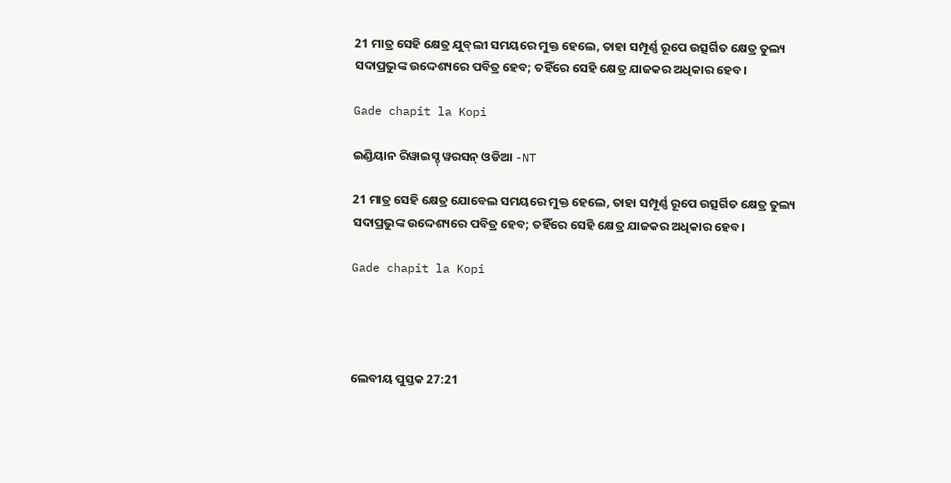21 ମାତ୍ର ସେହି କ୍ଷେତ୍ର ଯୁବ୍‍ଲୀ ସମୟରେ ମୁକ୍ତ ହେଲେ, ତାହା ସମ୍ପୂର୍ଣ୍ଣ ରୂପେ ଉତ୍ସର୍ଗିତ କ୍ଷେତ୍ର ତୁଲ୍ୟ ସଦାପ୍ରଭୁଙ୍କ ଉଦ୍ଦେଶ୍ୟରେ ପବିତ୍ର ହେବ; ତହିଁରେ ସେହି କ୍ଷେତ୍ର ଯାଜକର ଅଧିକାର ହେବ।

Gade chapit la Kopi

ଇଣ୍ଡିୟାନ ରିୱାଇସ୍ଡ୍ ୱରସନ୍ ଓଡିଆ -NT

21 ମାତ୍ର ସେହି କ୍ଷେତ୍ର ଯୋବେଲ ସମୟରେ ମୁକ୍ତ ହେଲେ, ତାହା ସମ୍ପୂର୍ଣ୍ଣ ରୂପେ ଉତ୍ସର୍ଗିତ କ୍ଷେତ୍ର ତୁଲ୍ୟ ସଦାପ୍ରଭୁଙ୍କ ଉଦ୍ଦେଶ୍ୟରେ ପବିତ୍ର ହେବ; ତହିଁରେ ସେହି କ୍ଷେତ୍ର ଯାଜକର ଅଧିକାର ହେବ।

Gade chapit la Kopi




ଲେବୀୟ ପୁସ୍ତକ 27:21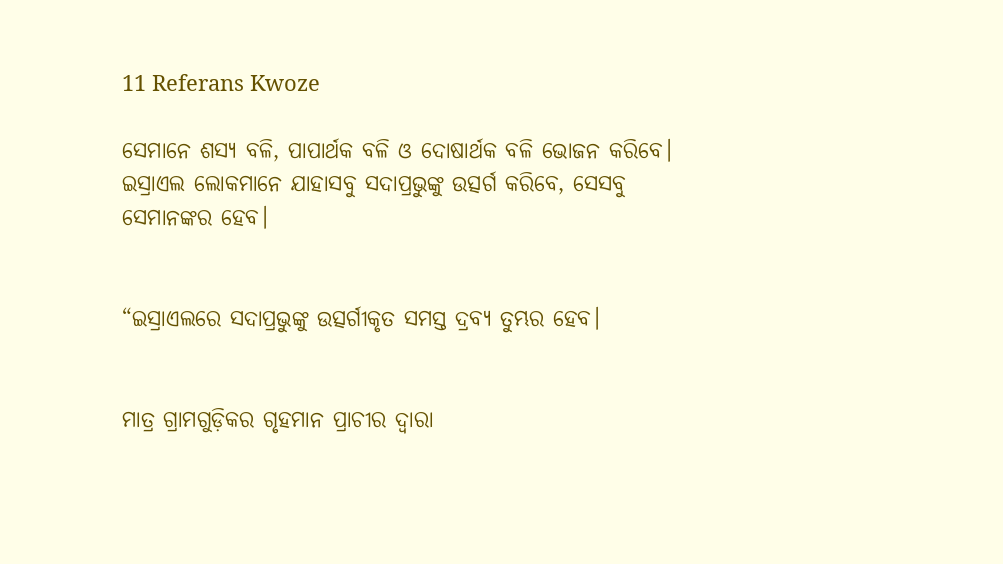11 Referans Kwoze

ସେମାନେ ଶସ୍ୟ ବଳି, ପାପାର୍ଥକ ବଳି ଓ ଦୋଷାର୍ଥକ ବଳି ଭୋଜନ କରିବେ। ଇସ୍ରାଏଲ ଲୋକମାନେ ଯାହାସବୁ ସଦାପ୍ରଭୁଙ୍କୁ ଉତ୍ସର୍ଗ କରିବେ, ସେସବୁ ସେମାନଙ୍କର ହେବ।


“ଇସ୍ରାଏଲରେ ସଦାପ୍ରଭୁଙ୍କୁ ଉତ୍ସର୍ଗୀକୃତ ସମସ୍ତ ଦ୍ରବ୍ୟ ତୁମ୍ଭର ହେବ।


ମାତ୍ର ଗ୍ରାମଗୁଡ଼ିକର ଗୃହମାନ ପ୍ରାଚୀର ଦ୍ୱାରା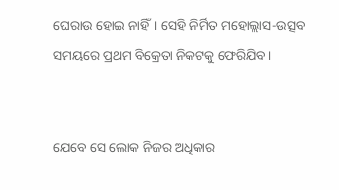ଘେରାଉ ହୋଇ ନାହିଁ। ସେହି ନିର୍ମିତ ମହୋଲ୍ଲାସ-ଉତ୍ସବ ସମୟରେ ପ୍ରଥମ ବିକ୍ରେତା ନିକଟକୁ ଫେରିଯିବ।


ଯେବେ ସେ ଲୋକ ନିଜର ଅଧିକାର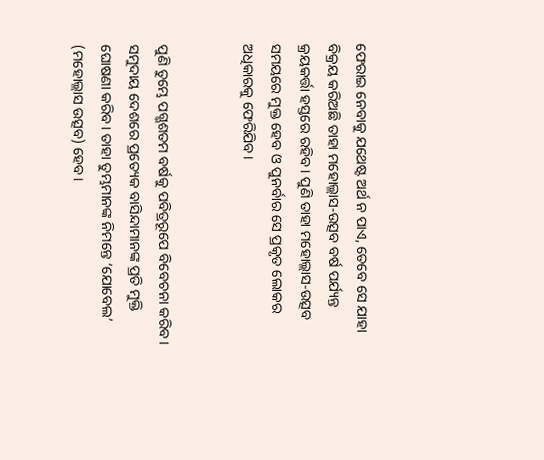ଫେରାଇ ନେବାକୁ ଯଥେଷ୍ଟ ଅର୍ଥ ନ ପାଏ, ତେବେ ସେ ଯାହା ବିକ୍ରୟ କରିଅଛି ତାହା ମହୋଲ୍ଲାସ-ଉତ୍ସବ ବର୍ଷ ପର୍ଯ୍ୟନ୍ତ କ୍ରୟକର୍ତ୍ତା ହସ୍ତରେ ରହିବ। ପୁଣି ତାହା ମହୋଲ୍ଲାସ-ଉତ୍ସବ ସମୟରେ ମୁକ୍ତ ହେବ ଓ ପୁନର୍ବାର ସେ ପ୍ରକୃତ ଲୋକର ଅଧିକାରକୁ ଫେରିଯିବ।


ପୁଣି ତୁମ୍ଭେ ପଗ୍ଭଶତମ ବର୍ଷକୁ ପବିତ୍ରରୂପେ ବିବେଚନା କରିବ। ସମୁଦାୟ ଦେଶରେ ପ୍ରତ୍ୟେକ ବାସିନ୍ଦାମାନଙ୍କ ପ୍ରତି ମୁକ୍ତି ଘୋଷଣା କରିବ। ତାହା ତୁମ୍ଭମାନଙ୍କ ନିମନ୍ତେ ‘ଯୋବେଲ’ (ମହୋଲ୍ଲାସ ଉତ୍ସବ) ହେବ।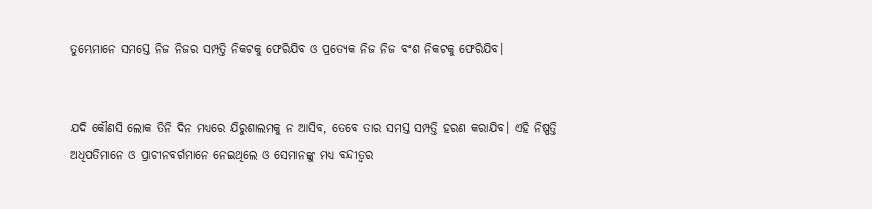ତୁମ୍ଭେମାନେ ସମସ୍ତେ ନିଜ ନିଜର ସମ୍ପତ୍ତି ନିକଟକୁ ଫେରିଯିବ ଓ ପ୍ରତ୍ୟେକ ନିଜ ନିଜ ବଂଶ ନିକଟକୁ ଫେରିଯିବ।


ଯଦି କୌଣସି ଲୋକ ତିନି ଦିନ ମଧ୍ୟରେ ଯିରୁଶାଲମକୁ ନ ଆସିବ, ତେବେ ତାର ସମସ୍ତ ସମ୍ପତ୍ତି ହରଣ କରାଯିବ। ଏହି ନିଷ୍ପତ୍ତି ଅଧିପତିମାନେ ଓ ପ୍ରାଚୀନବର୍ଗମାନେ ନେଇଥିଲେ ଓ ସେମାନଙ୍କୁ ମଧ୍ୟ ବନ୍ଦୀତ୍ୱର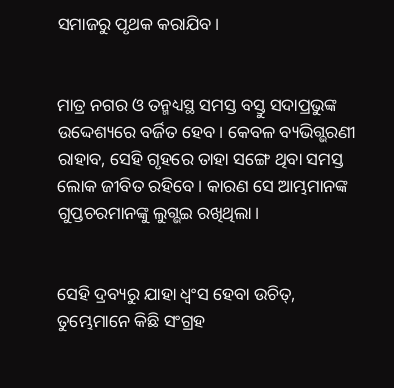ସମାଜରୁ ପୃଥକ କରାଯିବ।


ମାତ୍ର ନଗର ଓ ତନ୍ମଧ୍ୟସ୍ଥ ସମସ୍ତ ବସ୍ତୁ ସଦାପ୍ରଭୁଙ୍କ ଉଦ୍ଦେଶ୍ୟରେ ବର୍ଜିତ ହେବ। କେବଳ ବ୍ୟଭିଗ୍ଭରଣୀ ରାହାବ, ସେହି ଗୃହରେ ତାହା ସଙ୍ଗେ ଥିବା ସମସ୍ତ ଲୋକ ଜୀବିତ ରହିବେ। କାରଣ ସେ ଆମ୍ଭମାନଙ୍କ ଗୁପ୍ତଚରମାନଙ୍କୁ ଲୁଗ୍ଭଇ ରଖିଥିଲା।


ସେହି ଦ୍ରବ୍ୟରୁ ଯାହା ଧ୍ୱଂସ ହେବା ଉଚିତ୍, ତୁମ୍ଭେମାନେ କିଛି ସଂଗ୍ରହ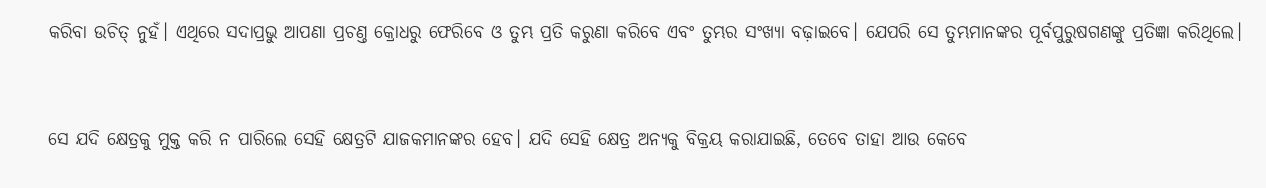କରିବା ଉଚିତ୍ ନୁହଁ। ଏଥିରେ ସଦାପ୍ରଭୁ ଆପଣା ପ୍ରଚଣ୍ତ କ୍ରୋଧରୁ ଫେରିବେ ଓ ତୁମ୍ଭ ପ୍ରତି କରୁଣା କରିବେ ଏବଂ ତୁମ୍ଭର ସଂଖ୍ୟା ବଢ଼ାଇବେ। ଯେପରି ସେ ତୁମ୍ଭମାନଙ୍କର ପୂର୍ବପୁରୁଷଗଣଙ୍କୁ ପ୍ରତିଜ୍ଞା କରିଥିଲେ।


ସେ ଯଦି କ୍ଷେତ୍ରକୁ ମୁକ୍ତ କରି ନ ପାରିଲେ ସେହି କ୍ଷେତ୍ରଟି ଯାଜକମାନଙ୍କର ହେବ। ଯଦି ସେହି କ୍ଷେତ୍ର ଅନ୍ୟକୁ ବିକ୍ରୟ କରାଯାଇଛି, ତେବେ ତାହା ଆଉ କେବେ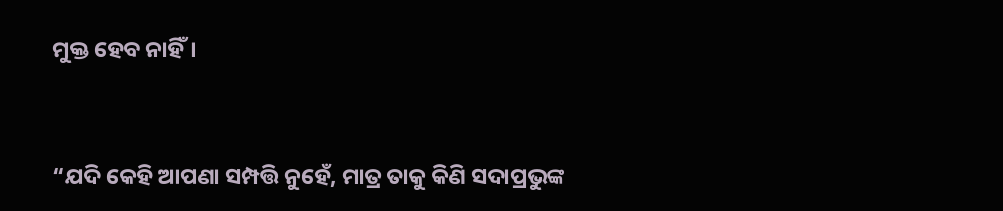ମୁକ୍ତ ହେବ ନାହିଁ।


“ଯଦି କେହି ଆପଣା ସମ୍ପତ୍ତି ନୁହେଁ, ମାତ୍ର ତାକୁ କିଣି ସଦାପ୍ରଭୁଙ୍କ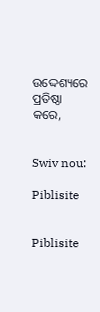ଉଦ୍ଦେଶ୍ୟରେ ପ୍ରତିଷ୍ଠା କରେ,


Swiv nou:

Piblisite


Piblisite